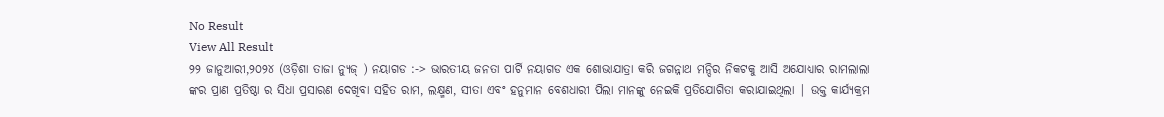No Result
View All Result
୨୨ ଜାନୁଆରୀ,୨୦୨୪ (ଓଡ଼ିଶା ତାଜା ନ୍ୟୁଜ୍ ) ନୟାଗଡ :-> ଭାରତୀୟ ଜନତା ପାର୍ଟି ନୟାଗଡ ଏକ ଶୋଭାଯାତ୍ରା କରି ଜଗନ୍ନାଥ ମନ୍ଦିର ନିକଟକୁ ଆସି ଅଯୋଧ୍ୟାର ରାମଲାଲା ଙ୍କର ପ୍ରାଣ ପ୍ରତିଷ୍ଠା ର ସିଧା ପ୍ରସାରଣ ଦେଖିବା ସହିତ ରାମ, ଲକ୍ଷ୍ମଣ, ସୀତା ଏବଂ ହନୁମାନ ବେଶଧାରୀ ପିଲା ମାନଙ୍କୁ ନେଇକି ପ୍ରତିଯୋଗିତା କରାଯାଇଥିଲା | ଉକ୍ତ କାର୍ଯ୍ୟକ୍ରମ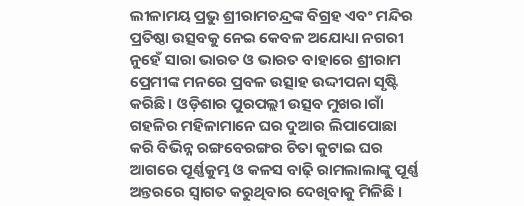ଲୀଳାମୟ ପ୍ରଭୁ ଶ୍ରୀରାମଚନ୍ଦ୍ରଙ୍କ ବିଗ୍ରହ ଏବଂ ମନ୍ଦିର ପ୍ରତିଷ୍ଠା ଉତ୍ସବକୁ ନେଇ କେବଳ ଅଯୋଧ୍ୟା ନଗରୀ ନୁହେଁ ସାରା ଭାରତ ଓ ଭାରତ ବାହାରେ ଶ୍ରୀରାମ ପ୍ରେମୀଙ୍କ ମନରେ ପ୍ରବଳ ଉତ୍ସାହ ଉଦ୍ଦୀପନା ସୃଷ୍ଟି କରିଛି। ଓଡ଼ିଶାର ପୁରପଲ୍ଲୀ ଉତ୍ସବ ମୁଖର।ଗାଁ ଗହଳିର ମହିଳାମାନେ ଘର ଦୁଆର ଲିପାପୋଛା କରି ବିଭିନ୍ନ ରଙ୍ଗବେରଙ୍ଗର ଚିତା କୁଟାଇ ଘର ଆଗରେ ପୂର୍ଣ୍ଣକୁମ୍ଭ ଓ କଳସ ବାଢ଼ି ରାମଲାଲାଙ୍କୁ ପୂର୍ଣ୍ଣ ଅନ୍ତରରେ ସ୍ୱାଗତ କରୁଥିବାର ଦେଖିବାକୁ ମିଳିଛି ।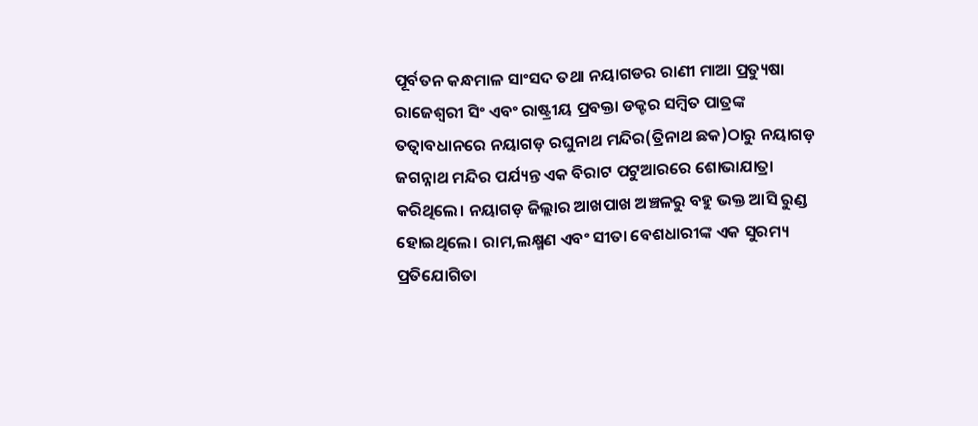ପୂର୍ବତନ କନ୍ଧମାଳ ସାଂସଦ ତଥା ନୟାଗଡର ରାଣୀ ମାଆ ପ୍ରତ୍ୟୁଷା ରାଜେଶ୍ୱରୀ ସିଂ ଏବଂ ରାଷ୍ଟ୍ରୀୟ ପ୍ରବକ୍ତା ଡକ୍ଟର ସମ୍ବିତ ପାତ୍ରଙ୍କ ତତ୍ଵାବଧାନରେ ନୟାଗଡ଼ ରଘୁନାଥ ମନ୍ଦିର(ତ୍ରିନାଥ ଛକ)ଠାରୁ ନୟାଗଡ଼ ଜଗନ୍ନାଥ ମନ୍ଦିର ପର୍ଯ୍ୟନ୍ତ ଏକ ବିରାଟ ପଟୁଆରରେ ଶୋଭାଯାତ୍ରା କରିଥିଲେ। ନୟାଗଡ଼ ଜିଲ୍ଲାର ଆଖପାଖ ଅଞ୍ଚଳରୁ ବହୁ ଭକ୍ତ ଆସି ରୁଣ୍ଡ ହୋଇଥିଲେ। ରାମ,ଲକ୍ଷ୍ମଣ ଏବଂ ସୀତା ବେଶଧାରୀଙ୍କ ଏକ ସୁରମ୍ୟ ପ୍ରତିଯୋଗିତା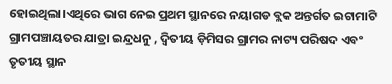ହୋଇଥିଲା।ଏଥିରେ ଭାଗ ନେଇ ପ୍ରଥମ ସ୍ଥାନରେ ନୟାଗଡ ବ୍ଲକ ଅନ୍ତର୍ଗତ ଇଟାମାଟି ଗ୍ରାମପଞ୍ଚାୟତର ଯାତ୍ରା ଇନ୍ଦ୍ରଧନୁ , ଦ୍ୱିତୀୟ ଡ଼ିମିସର ଗ୍ରାମର ନାଟ୍ୟ ପରିଷଦ ଏବଂ ତୃତୀୟ ସ୍ଥାନ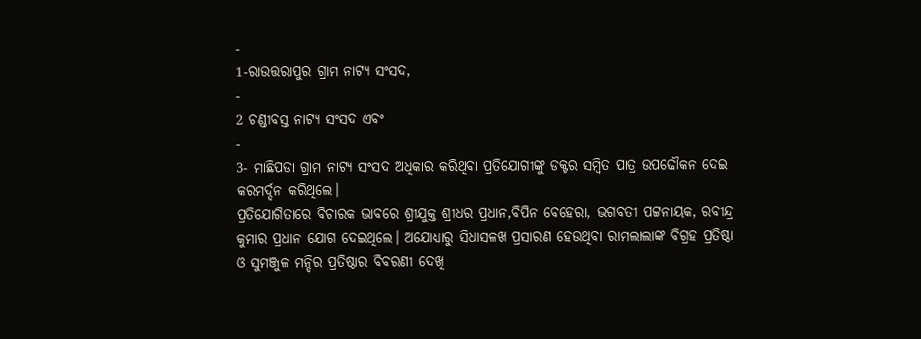-
1-ରାଉତ୍ତରାପୁର ଗ୍ରାମ ନାଟ୍ୟ ସଂସଦ,
-
2 ଚଣ୍ଡୀବସ୍ତ ନାଟ୍ୟ ସଂସଦ ଏବଂ
-
3- ମାଛିପଡା ଗ୍ରାମ ନାଟ୍ୟ ସଂସଦ ଅଧିକାର କରିଥିବା ପ୍ରତିଯୋଗୀଙ୍କୁ ଡକ୍ଟର ସମ୍ବିତ ପାତ୍ର ଉପଢୌକନ ଦେଇ କରମର୍ଦ୍ଦନ କରିଥିଲେ।
ପ୍ରତିଯୋଗିତାରେ ବିଚାରକ ଭାବରେ ଶ୍ରୀଯୁକ୍ତ ଶ୍ରୀଧର ପ୍ରଧାନ,ବିପିନ ବେହେରା, ଭଗବତୀ ପଟ୍ଟନାୟକ, ରବୀନ୍ଦ୍ର କୁମାର ପ୍ରଧାନ ଯୋଗ ଦେଇଥିଲେ। ଅଯୋଧ୍ୟାରୁ ସିଧାସଳଖ ପ୍ରସାରଣ ହେଉଥିବା ରାମଲାଲାଙ୍କ ବିଗ୍ରହ ପ୍ରତିଷ୍ଠା ଓ ସୁମଞ୍ଜୁଳ ମନ୍ଦିର ପ୍ରତିଷ୍ଠାର ବିବରଣୀ ଦେଖି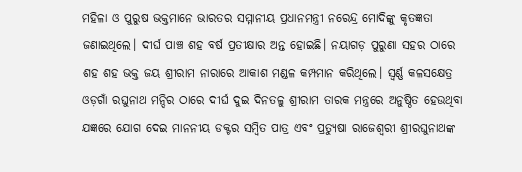ମହିଳା ଓ ପୁରୁଷ ଭକ୍ତମାନେ ଭାରତର ସମ୍ମାନୀୟ ପ୍ରଧାନମନ୍ତ୍ରୀ ନରେନ୍ଦ୍ର ମୋଦିଙ୍କୁ କୃତଜ୍ଞତା ଜଣାଇଥିଲେ। ଦୀର୍ଘ ପାଞ୍ଚ ଶହ ବର୍ଷ ପ୍ରତୀକ୍ଷାର ଅନ୍ତ ହୋଇଛି। ନୟାଗଡ଼ ପୁରୁଣା ସହର ଠାରେ ଶହ ଶହ ଭକ୍ତ ଜୟ ଶ୍ରୀରାମ ନାରାରେ ଆକାଶ ମଣ୍ଡଳ କମ୍ପମାନ କରିଥିଲେ। ସ୍ୱର୍ଣ୍ଣ କଳସକ୍ଷେତ୍ର ଓଡ଼ଗାଁ ରଘୁନାଥ ମନ୍ଦିର ଠାରେ ଦୀର୍ଘ ଦୁଇ ଦିନତଳୁ ଶ୍ରୀରାମ ତାରକ ମନ୍ତ୍ରରେ ଅନୁଷ୍ଠିତ ହେଉଥିବା ଯଜ୍ଞରେ ଯୋଗ ଦେଇ ମାନନୀୟ ଡକ୍ଟର ସମ୍ବିତ ପାତ୍ର ଏବଂ ପ୍ରତ୍ୟୁଷା ରାଜେଶ୍ୱରୀ ଶ୍ରୀରଘୁନାଥଙ୍କ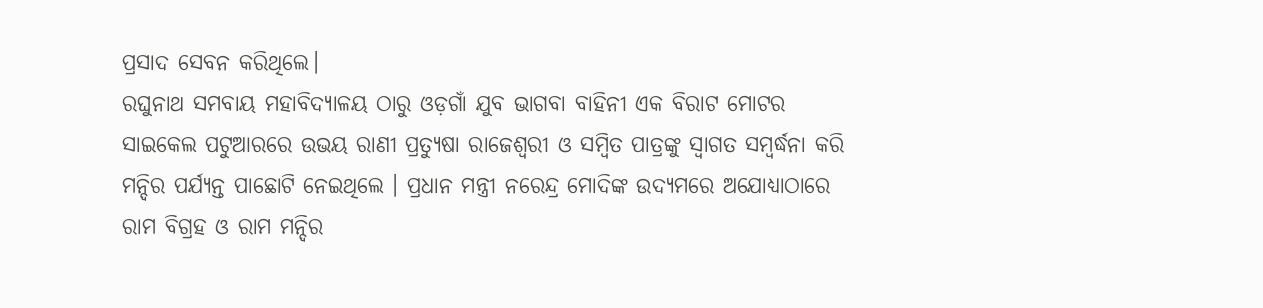ପ୍ରସାଦ ସେବନ କରିଥିଲେ।
ରଘୁନାଥ ସମବାୟ ମହାବିଦ୍ୟାଳୟ ଠାରୁ ଓଡ଼ଗାଁ ଯୁବ ଭାଗବା ବାହିନୀ ଏକ ବିରାଟ ମୋଟର ସାଇକେଲ ପଟୁଆରରେ ଉଭୟ ରାଣୀ ପ୍ରତ୍ୟୁଷା ରାଜେଶ୍ୱରୀ ଓ ସମ୍ବିତ ପାତ୍ରଙ୍କୁ ସ୍ୱାଗତ ସମ୍ବର୍ଦ୍ଧନା କରି ମନ୍ଦିର ପର୍ଯ୍ୟନ୍ତ ପାଛୋଟି ନେଇଥିଲେ । ପ୍ରଧାନ ମନ୍ତ୍ରୀ ନରେନ୍ଦ୍ର ମୋଦିଙ୍କ ଉଦ୍ୟମରେ ଅଯୋଧ୍ୟାଠାରେ ରାମ ବିଗ୍ରହ ଓ ରାମ ମନ୍ଦିର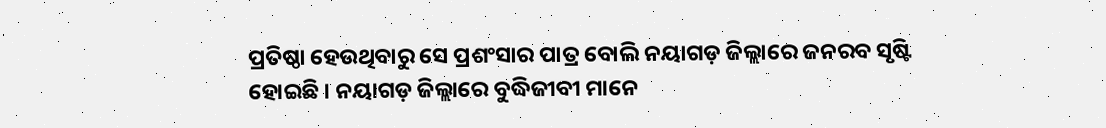ପ୍ରତିଷ୍ଠା ହେଉଥିବାରୁ ସେ ପ୍ରଶଂସାର ପାତ୍ର ବୋଲି ନୟାଗଡ଼ ଜିଲ୍ଲାରେ ଜନରବ ସୃଷ୍ଟି ହୋଇଛି । ନୟାଗଡ଼ ଜିଲ୍ଲାରେ ବୁଦ୍ଧିଜୀବୀ ମାନେ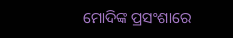ମୋଦିଙ୍କ ପ୍ରସଂଶାରେ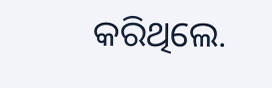କରିଥିଲେ.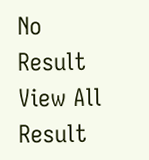No Result
View All Result